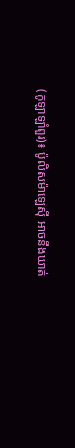(កូឡាឡាំពួរ)៖ ប៉ូលិសម៉ាឡេស៊ី អាចនឹងឃាត់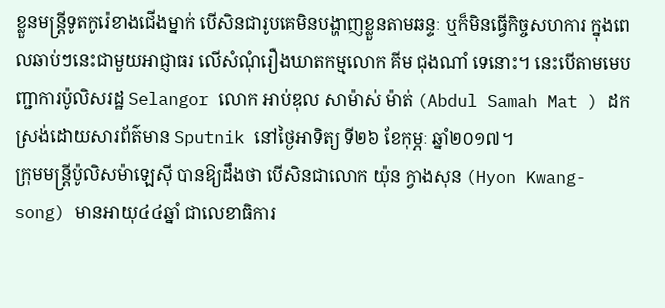ខ្លួនមន្ត្រីទូតកូរ៉េខាងជើងម្នាក់ បើសិនជារូបគេមិនបង្ហាញខ្លួនតាមឆន្ទៈ ឬក៏មិនធ្វើកិច្ចសហការ ក្នុងពេលឆាប់ៗនេះជាមួយអាជ្ញាធរ លើសំណុំរឿងឃាតកម្មលោក គីម ជុងណាំ ទេនោះ។ នេះបើតាមមេបញ្ជាការប៉ូលិសរដ្ឋ Selangor លោក អាប់ឌុល សាម៉ាស់ ម៉ាត់ (Abdul Samah Mat ) ដកស្រង់ដោយសារព័ត៌មាន Sputnik នៅថ្ងៃអាទិត្យ ទី២៦ ខែកុម្ភៈ ឆ្នាំ២០១៧។
ក្រុមមន្ត្រីប៉ូលិសម៉ាឡេស៊ី បានឱ្យដឹងថា បើសិនជាលោក យ៉ុន ក្វាងសុន (Hyon Kwang-song) មានអាយុ៤៤ឆ្នាំ ជាលេខាធិការ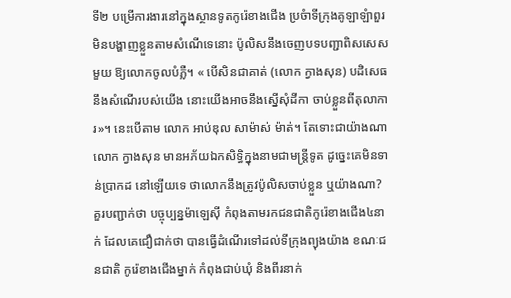ទី២ បម្រើការងារនៅក្នុងស្ថានទូតកូរ៉េខាងជើង ប្រចំាទីក្រុងគូឡាឡំាពួរ មិនបង្ហាញខ្លួនតាមសំណើទេនោះ ប៉ូលិសនឹងចេញបទបញ្ជាពិសសេសមួយ ឱ្យលោកចូលបំភ្លឺ។ « បើសិនជាគាត់ (លោក ក្វាងសុន) បដិសេធនឹងសំណើរបស់យើង នោះយើងអាចនឹងស្នើសុំដីកា ចាប់ខ្លួនពីតុលាការ»។ នេះបើតាម លោក អាប់ឌុល សាម៉ាស់ ម៉ាត់។ តែទោះជាយ៉ាងណា លោក ក្វាងសុន មានអភ័យឯកសិទ្ធិក្នុងនាមជាមន្ត្រីទូត ដូច្នេះគេមិនទាន់ប្រាកដ នៅឡើយទេ ថាលោកនឹងត្រូវប៉ូលិសចាប់ខ្លួន ឬយ៉ាងណា?
គួរបញ្ជាក់ថា បច្ចុប្បន្នម៉ាឡេស៊ី កំពុងតាមរកជនជាតិកូរ៉េខាងជើង៤នាក់ ដែលគេជឿជាក់ថា បានធ្វើដំណើរទៅដល់ទីក្រុងព្យុងយ៉ាង ខណៈជនជាតិ កូរ៉េខាងជើងម្នាក់ កំពុងជាប់ឃុំ និងពីរនាក់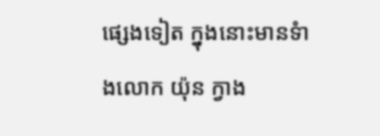ផ្សេងទៀត ក្នុងនោះមានទំាងលោក យ៉ុន ក្វាង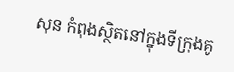សុន កំពុងស្ថិតនៅក្នុងទីក្រុងគូ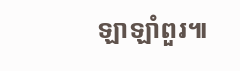ឡាឡាំពួរ៕